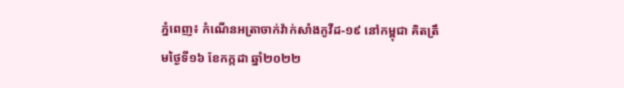ភ្នំពេញ៖ កំណេីនអត្រាចាក់វ៉ាក់សាំងកូវីដ-១៩ នៅកម្ពុជា គិតត្រឹមថ្ងៃទី១៦ ខែកក្កដា ឆ្នាំ២០២២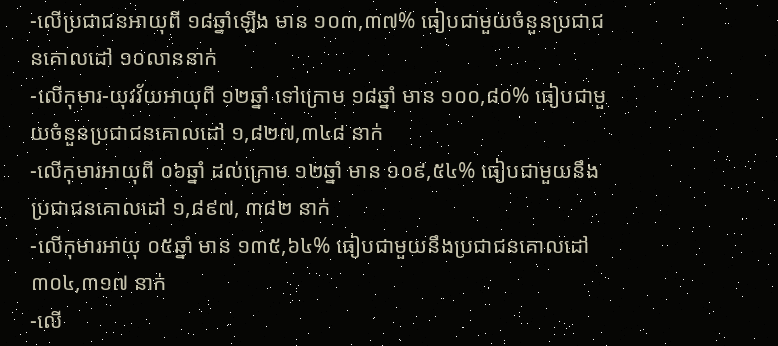-លើប្រជាជនអាយុពី ១៨ឆ្នាំឡើង មាន ១០៣,៣៧% ធៀបជាមួយចំនួនប្រជាជនគោលដៅ ១០លាននាក់
-លើកុមារ-យុវវ័យអាយុពី ១២ឆ្នាំ ទៅក្រោម ១៨ឆ្នាំ មាន ១០០,៨០% ធៀបជាមួយចំនួនប្រជាជនគោលដៅ ១,៨២៧,៣៤៨ នាក់
-លើកុមារអាយុពី ០៦ឆ្នាំ ដល់ក្រោម ១២ឆ្នាំ មាន ១០៩,៥៤% ធៀបជាមួយនឹងប្រជាជនគោលដៅ ១,៨៩៧, ៣៨២ នាក់
-លើកុមារអាយុ ០៥ឆ្នាំ មាន ១៣៥,៦៤% ធៀបជាមួយនឹងប្រជាជនគោលដៅ ៣០៤,៣១៧ នាក់
-លើ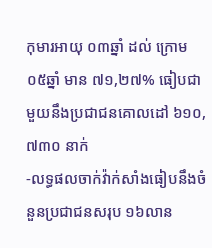កុមារអាយុ ០៣ឆ្នាំ ដល់ ក្រោម ០៥ឆ្នាំ មាន ៧១,២៧% ធៀបជាមួយនឹងប្រជាជនគោលដៅ ៦១០,៧៣០ នាក់
-លទ្ធផលចាក់វ៉ាក់សាំងធៀបនឹងចំនួនប្រជាជនសរុប ១៦លាន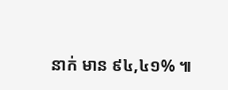នាក់ មាន ៩៤,៤១% ៕